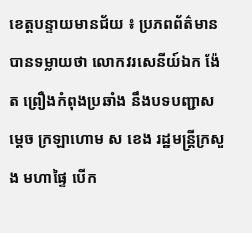ខេត្តបន្ទាយមានជ័យ ៖ ប្រភពព័ត៌មាន បានទម្លាយថា លោកវរសេនីយ៍ឯក ង៉ែត ព្រឿងកំពុងប្រឆាំង នឹងបទបញ្ជាសម្ដេច ក្រឡាហោម ស ខេង រដ្ឋមន្ត្រីក្រសួង មហាផ្ទៃ បើក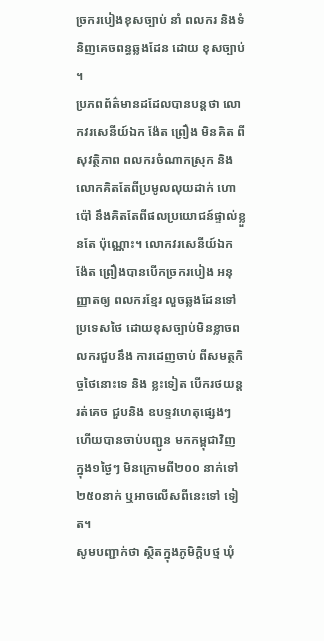ច្រករបៀងខុសច្បាប់ នាំ ពលករ និងទំនិញគេចពន្ធឆ្លងដែន ដោយ ខុសច្បាប់ ។
ប្រភពព័ត៌មានដដែលបានបន្ដថា លោកវរសេនីយ៍ឯក ង៉ែត ព្រឿង មិនគិត ពីសុវត្ថិភាព ពលករចំណាកស្រុក និង លោកគិតតែពីប្រមូលលុយដាក់ ហោប៉ៅ នឹងគិតតែពីផលប្រយោជន៍ផ្ទាល់ខ្លួនតែ ប៉ុណ្ណោះ។ លោកវរសេនីយ៍ឯក ង៉ែត ព្រឿងបានបើកច្រករបៀង អនុញ្ញាតឲ្យ ពលករខ្មែរ លួចឆ្លងដែនទៅប្រទេសថៃ ដោយខុសច្បាប់មិនខ្លាចពលករជួបនឹង ការដេញចាប់ ពីសមត្ថកិច្ចថៃនោះទេ និង ខ្លះទៀត បើករថយន្តរត់គេច ជួបនិង ឧបទ្ទវហេតុផ្សេងៗ ហើយបានចាប់បញ្ជូន មកកម្ពុជាវិញ ក្នុង១ថ្ងៃៗ មិនក្រោមពី២០០ នាក់ទៅ២៥០នាក់ ឬអាចលើសពីនេះទៅ ទៀត។
សូមបញ្ជាក់ថា ស្ថិតក្នុងភូមិក្តិបថ្ម ឃុំ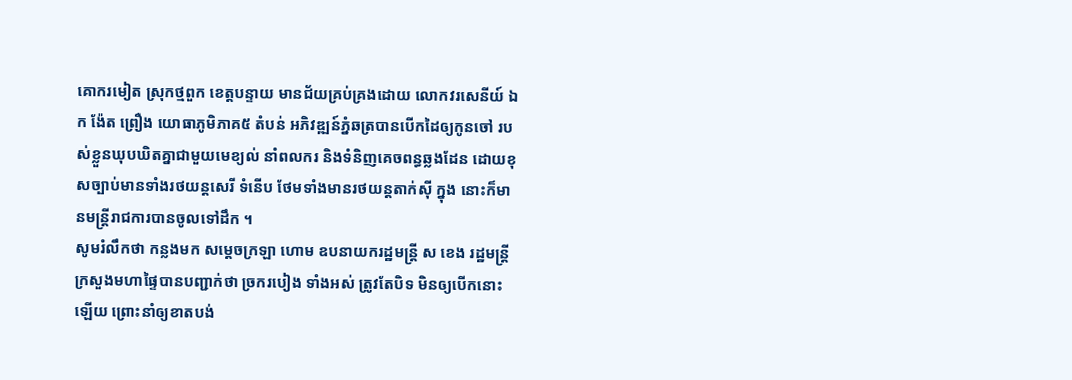គោករមៀត ស្រុកថ្មពួក ខេត្តបន្ទាយ មានជ័យគ្រប់គ្រងដោយ លោកវរសេនីយ៍ ឯក ង៉ែត ព្រឿង យោធាភូមិភាគ៥ តំបន់ អភិវឌ្ឍន៍ភ្នំឆត្របានបើកដៃឲ្យកូនចៅ របស់ខ្លួនឃុបឃិតគ្នាជាមួយមេខ្យល់ នាំពលករ និងទំនិញគេចពន្ធឆ្លងដែន ដោយខុសច្បាប់មានទាំងរថយន្តសេរី ទំនើប ថែមទាំងមានរថយន្តតាក់ស៊ី ក្នុង នោះក៏មានមន្ត្រីរាជការបានចូលទៅដឹក ។
សូមរំលឹកថា កន្លងមក សម្តេចក្រឡា ហោម ឧបនាយករដ្ឋមន្ត្រី ស ខេង រដ្ឋមន្ត្រី ក្រសួងមហាផ្ទៃបានបញ្ជាក់ថា ច្រករបៀង ទាំងអស់ ត្រូវតែបិទ មិនឲ្យបើកនោះឡើយ ព្រោះនាំឲ្យខាតបង់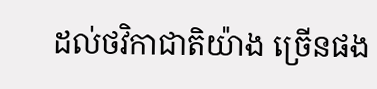ដល់ថវិកាជាតិយ៉ាង ច្រើនផង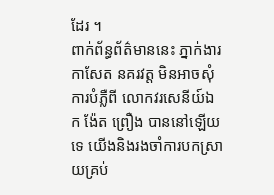ដែរ ។
ពាក់ព័ន្ធព័ត៌មាននេះ ភ្នាក់ងារកាសែត នគរវត្ត មិនអាចសុំការបំភ្លឺពី លោកវរសេនីយ៍ឯក ង៉ែត ព្រឿង បាននៅឡើយទេ យើងនិងរងចាំការបកស្រាយគ្រប់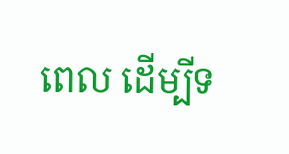ពេល ដើម្បីទ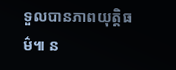ទួលបានភាពយុត្ដិធម៌៕ ន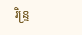រិន្ទ្រ